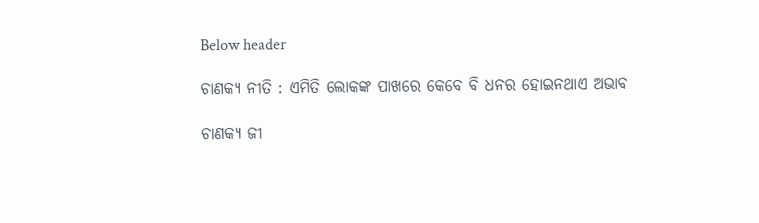Below header

ଚାଣକ୍ୟ ନୀତି : ଏମିତି ଲୋକଙ୍କ ପାଖରେ କେବେ ବି ଧନର ହୋଇନଥାଏ ଅଭାବ

ଚାଣକ୍ୟ ଜୀ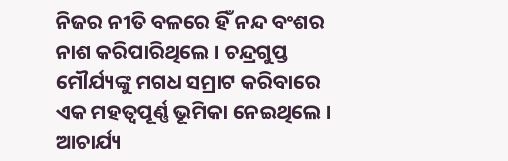ନିଜର ନୀତି ବଳରେ ହିଁ ନନ୍ଦ ବଂଶର ନାଶ କରିପାରିଥିଲେ । ଚନ୍ଦ୍ରଗୁପ୍ତ ମୌର୍ଯ୍ୟଙ୍କୁ ମଗଧ ସମ୍ରାଟ କରିବାରେ ଏକ ମହତ୍ୱପୂର୍ଣ୍ଣ ଭୂମିକା ନେଇଥିଲେ । ଆଚାର୍ଯ୍ୟ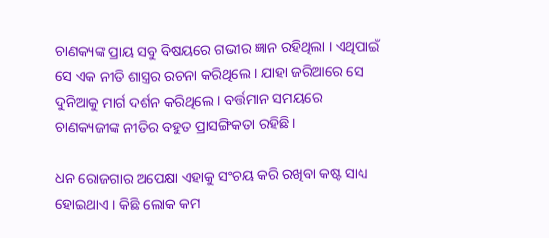ଚାଣକ୍ୟଙ୍କ ପ୍ରାୟ ସବୁ ବିଷୟରେ ଗଭୀର ଜ୍ଞାନ ରହିଥିଲା । ଏଥିପାଇଁ ସେ ଏକ ନୀତି ଶାସ୍ତ୍ରର ରଚନା କରିଥିଲେ । ଯାହା ଜରିଆରେ ସେ ଦୁନିଆକୁ ମାର୍ଗ ଦର୍ଶନ କରିଥିଲେ । ବର୍ତ୍ତମାନ ସମୟରେ ଚାଣକ୍ୟଜୀଙ୍କ ନୀତିର ବହୁତ ପ୍ରାସଙ୍ଗିକତା ରହିଛି ।

ଧନ ରୋଜଗାର ଅପେକ୍ଷା ଏହାକୁ ସଂଚୟ କରି ରଖିବା କଷ୍ଟ ସାଧ୍ୟ ହୋଇଥାଏ । କିଛି ଲୋକ କମ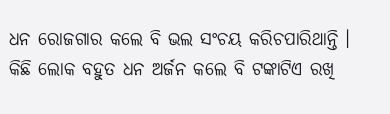ଧନ ରୋଜଗାର କଲେ ବି ଭଲ ସଂଚୟ କରିଚପାରିଥାନ୍ତି । କିଛି ଲୋକ ବହୁତ ଧନ ଅର୍ଜନ କଲେ ବି ଟଙ୍କାଟିଏ ରଖି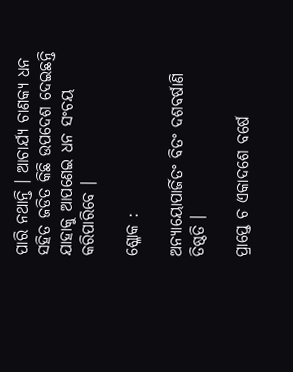ପାରି ନଥାନ୍ତି । ଆଚାର୍ଯ୍ୟ ଚାଣକ୍ୟ ଧନ ସହିତ ଜଡିତ କିଛି ଉପଦେଶ ଦେଇଛନ୍ତି ଯାହାକୁ ଆପଣେଇ ଧନ ସଂଚୟ କରିପାରିବେ ।

ଶ୍ଳୋକ :

ଅନ୍ୟାୟୋପାର୍ଜିତଂ ବିତଂ ଦଶବର୍ଷାଣି ତିଷ୍ଠତି ।

ପ୍ରାପ୍ତେ ଚ ଏକାଦଶେ ବର୍ଷେ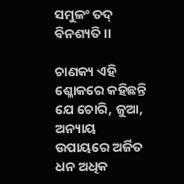ସମୁଳଂ ତଦ୍‌ ବିନଶ୍ୟତି ।।

ଚାଣକ୍ୟ ଏହି ଶ୍ଳୋକରେ କହିଛନ୍ତି ଯେ ଚୋରି, ଜୁଆ, ଅନ୍ୟାୟ ଉପାୟରେ ଅର୍ଜିତ ଧନ ଅଧିକ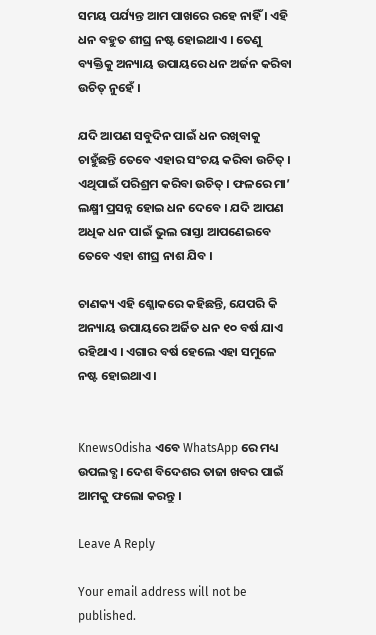ସମୟ ପର୍ଯ୍ୟନ୍ତ ଆମ ପାଖରେ ରହେ ନାହିଁ । ଏହି ଧନ ବହୁତ ଶୀଘ୍ର ନଷ୍ଟ ହୋଇଥାଏ । ତେଣୁ ବ୍ୟକ୍ତିକୁ ଅନ୍ୟାୟ ଉପାୟରେ ଧନ ଅର୍ଜନ କରିବା ଉଚିତ୍‌ ନୁହେଁ ।

ଯଦି ଆପଣ ସବୁଦିନ ପାଇଁ ଧନ ରଖିବାକୁ ଚାହୁଁଛନ୍ତି ତେବେ ଏହାର ସଂଚୟ କରିବା ଉଚିତ୍‌ । ଏଥିପାଇଁ ପରିଶ୍ରମ କରିବା ଉଚିତ୍‌ । ଫଳରେ ମା’ ଲକ୍ଷ୍ମୀ ପ୍ରସନ୍ନ ହୋଇ ଧନ ଦେବେ । ଯଦି ଆପଣ ଅଧିକ ଧନ ପାଇଁ ଭୁଲ ରାସ୍ତା ଆପଣେଇବେ ତେବେ ଏହା ଶୀଘ୍ର ନାଶ ଯିବ ।

ଚାଣକ୍ୟ ଏହି ଶ୍ଳୋକରେ କହିଛନ୍ତି, ଯେପରି କି ଅନ୍ୟାୟ ଉପାୟରେ ଅର୍ଜିତ ଧନ ୧୦ ବର୍ଷ ଯାଏ ରହିଥାଏ । ଏଗାର ବର୍ଷ ହେଲେ ଏହା ସମୁଳେ ନଷ୍ଟ ହୋଇଥାଏ ।


KnewsOdisha ଏବେ WhatsApp ରେ ମଧ୍ୟ ଉପଲବ୍ଧ । ଦେଶ ବିଦେଶର ତାଜା ଖବର ପାଇଁ ଆମକୁ ଫଲୋ କରନ୍ତୁ ।

Leave A Reply

Your email address will not be published.